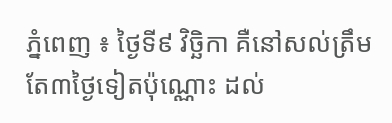ភ្នំពេញ ៖ ថ្ងៃទី៩ វិច្ឆិកា គឺនៅសល់ត្រឹម តែ៣ថ្ងៃទៀតប៉ុណ្ណោះ ដល់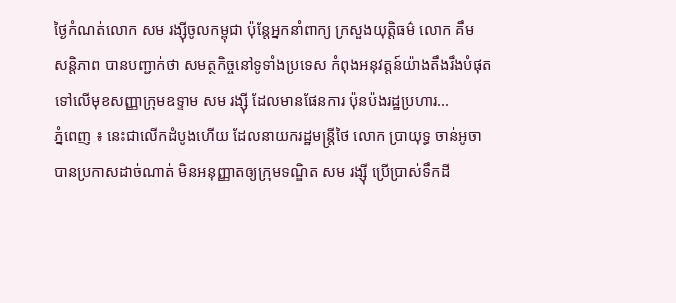ថ្ងៃកំណត់លោក សម រង្ស៊ីចូលកម្ពុជា ប៉ុន្តែអ្នកនាំពាក្យ ក្រសួងយុត្តិធម៌ លោក គឹម សន្ដិភាព បានបញ្ជាក់ថា សមត្ថកិច្ចនៅទូទាំងប្រទេស កំពុងអនុវត្តន៍យ៉ាងតឹងរឹងបំផុត ទៅលើមុខសញ្ញាក្រុមឧទ្ទាម សម រង្ស៊ី ដែលមានផែនការ ប៉ុនប៉ងរដ្ឋប្រហារ...
ភ្នំពេញ ៖ នេះជាលើកដំបូងហើយ ដែលនាយករដ្ឋមន្ត្រីថៃ លោក ប្រាយុទ្ធ ចាន់អូចា បានប្រកាសដាច់ណាត់ មិនអនុញ្ញាតឲ្យក្រុមទណ្ឌិត សម រង្ស៊ី ប្រើប្រាស់ទឹកដី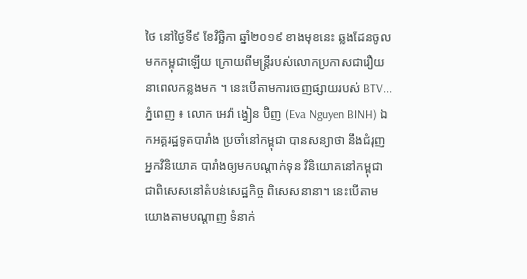ថៃ នៅថ្ងៃទី៩ ខែវិច្ឆិកា ឆ្នាំ២០១៩ ខាងមុខនេះ ឆ្លងដែនចូលមកកម្ពុជាឡើយ ក្រោយពីមន្រ្តីរបស់លោកប្រកាសជារឿយ នាពេលកន្លងមក ។ នេះបើតាមការចេញផ្សាយរបស់ BTV...
ភ្នំពេញ ៖ លោក អេវ៉ា ង្វៀន ប៊ិញ (Eva Nguyen BINH) ឯកអគ្គរដ្ឋទូតបារាំង ប្រចាំនៅកម្ពុជា បានសន្យាថា នឹងជំរុញអ្នកវិនិយោគ បារាំងឲ្យមកបណ្តាក់ទុន វិនិយោគនៅកម្ពុជា ជាពិសេសនៅតំបន់សេដ្ឋកិច្ច ពិសេសនានា។ នេះបើតាមយោងតាមបណ្តាញ ទំនាក់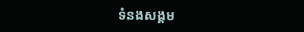ទំនងសង្គម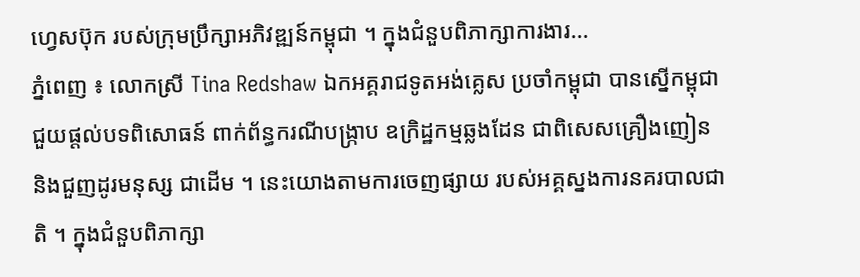ហ្វេសប៊ុក របស់ក្រុមប្រឹក្សាអភិវឌ្ឍន៍កម្ពុជា ។ ក្នុងជំនួបពិភាក្សាការងារ...
ភ្នំពេញ ៖ លោកស្រី Tina Redshaw ឯកអគ្គរាជទូតអង់គ្លេស ប្រចាំកម្ពុជា បានស្នើកម្ពុជា ជួយផ្តល់បទពិសោធន៍ ពាក់ព័ន្ធករណីបង្ក្រាប ឧក្រិដ្ឋកម្មឆ្លងដែន ជាពិសេសគ្រឿងញៀន និងជួញដូរមនុស្ស ជាដើម ។ នេះយោងតាមការចេញផ្សាយ របស់អគ្គស្នងការនគរបាលជាតិ ។ ក្នុងជំនួបពិភាក្សា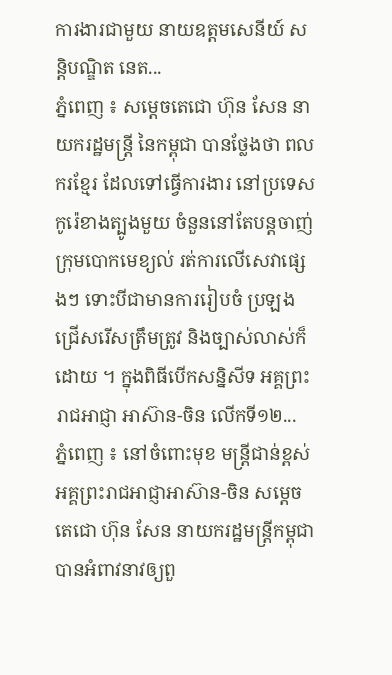ការងារជាមួយ នាយឧត្តមសេនីយ៍ សន្តិបណ្ឌិត នេត...
ភ្នំពេញ ៖ សម្ដេចតេជោ ហ៊ុន សែន នាយករដ្ឋមន្ដ្រី នៃកម្ពុជា បានថ្លែងថា ពលករខ្មែរ ដែលទៅធ្វើការងារ នៅប្រទេសកូរ៉េខាងត្បូងមួយ ចំនួននៅតែបន្តចាញ់ ក្រុមបោកមេខ្យល់ រត់ការលើសេវាផ្សេងៗ ទោះបីជាមានការរៀបចំ ប្រឡងជ្រើសរើសត្រឹមត្រូវ និងច្បាស់លាស់ក៏ដោយ ។ ក្នុងពិធីបើកសន្និសីទ អគ្គព្រះរាជអាជ្ញា អាស៊ាន-ចិន លើកទី១២...
ភ្នំពេញ ៖ នៅចំពោះមុខ មន្ដ្រីជាន់ខ្ពស់ អគ្គព្រះរាជអាជ្ញាអាស៊ាន-ចិន សម្ដេចតេជោ ហ៊ុន សែន នាយករដ្ឋមន្ដ្រីកម្ពុជា បានអំពាវនាវឲ្យពួ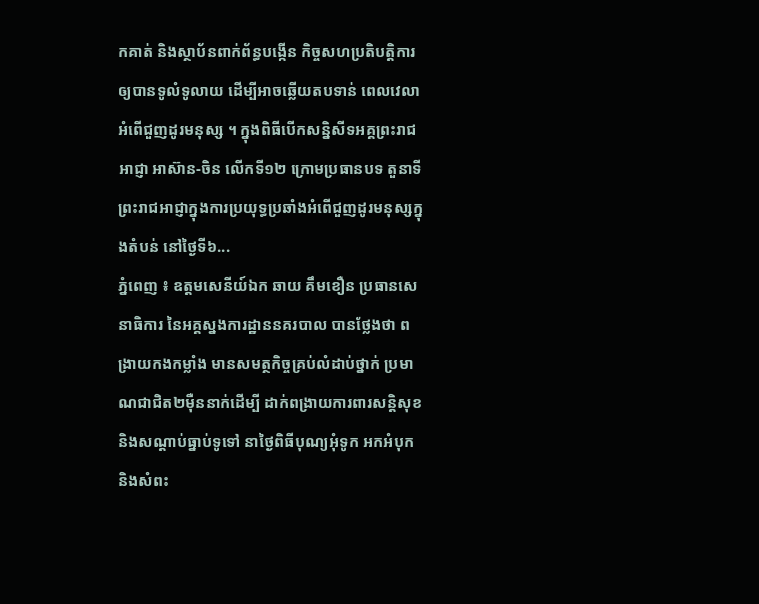កគាត់ និងស្ថាប័នពាក់ព័ន្ធបង្កើន កិច្ចសហប្រតិបត្តិការ ឲ្យបានទូលំទូលាយ ដើម្បីអាចឆ្លើយតបទាន់ ពេលវេលាអំពើជួញដូរមនុស្ស ។ ក្នុងពិធីបើកសន្និសីទអគ្គព្រះរាជអាជ្ញា អាស៊ាន-ចិន លើកទី១២ ក្រោមប្រធានបទ តួនាទីព្រះរាជអាជ្ញាក្នុងការប្រយុទ្ធប្រឆាំងអំពើជួញដូរមនុស្សក្នុងតំបន់ នៅថ្ងៃទី៦...
ភ្នំពេញ ៖ ឧត្តមសេនីយ៍ឯក ឆាយ គឹមខឿន ប្រធានសេនាធិការ នៃអគ្គស្នងការដ្ឋាននគរបាល បានថ្លែងថា ពង្រាយកងកម្លាំង មានសមត្ថកិច្ចគ្រប់លំដាប់ថ្នាក់ ប្រមាណជាជិត២ម៉ឺននាក់ដើម្បី ដាក់ពង្រាយការពារសន្តិសុខ និងសណ្តាប់ធ្នាប់ទូទៅ នាថ្ងៃពិធីបុណ្យអុំទូក អកអំបុក និងសំពះ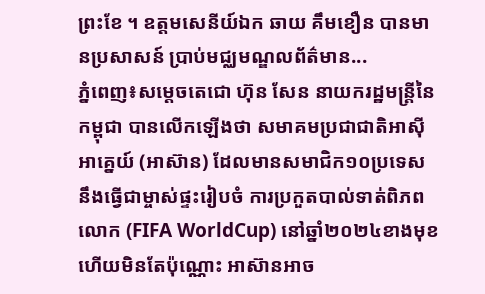ព្រះខែ ។ ឧត្តមសេនីយ៍ឯក ឆាយ គឹមខឿន បានមានប្រសាសន៍ ប្រាប់មជ្ឈមណ្ឌលព័ត៌មាន...
ភ្នំពេញ៖សម្ដេចតេជោ ហ៊ុន សែន នាយករដ្ឋមន្រ្តីនៃកម្ពុជា បានលើកឡើងថា សមាគមប្រជាជាតិអាស៊ីអាគ្នេយ៍ (អាស៊ាន) ដែលមានសមាជិក១០ប្រទេស នឹងធ្វើជាម្ចាស់ផ្ទះរៀបចំ ការប្រកួតបាល់ទាត់ពិភពលោក (FIFA WorldCup) នៅឆ្នាំ២០២៤ខាងមុខ ហើយមិនតែប៉ុណ្ណោះ អាស៊ានអាច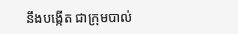នឹងបង្កើត ជាក្រុមបាល់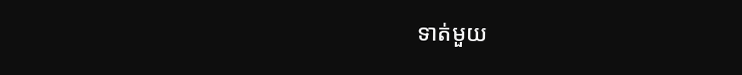ទាត់មួយ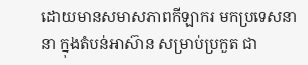ដោយមានសមាសភាពកីឡាករ មកប្រទេសនានា ក្នុងតំបន់អាស៊ាន សម្រាប់ប្រកួត ជា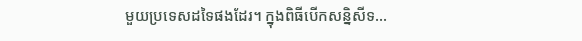មួយប្រទេសដទៃផងដែរ។ ក្នុងពិធីបើកសន្និសីទ...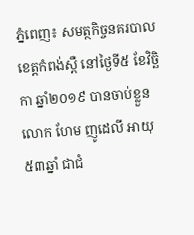ភ្នំពេញ៖ សមត្ថកិច្ចនគរបាល ខេត្តកំពង់ស្ពឺ នៅថ្ងៃទី៥ ខែវិច្ឆិកា ឆ្នាំ២០១៩ បានចាប់ខ្លួន លោក ហែម ញូដេលី អាយុ៥៣ឆ្នាំ ជាជំ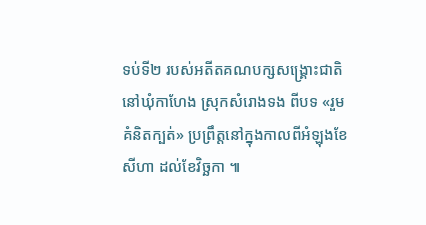ទប់ទី២ របស់អតីតគណបក្សសង្គ្រោះជាតិ នៅឃុំកាហែង ស្រុកសំរោងទង ពីបទ «រួមគំនិតក្បត់» ប្រព្រឹត្តនៅក្នុងកាលពីអំឡុងខែសីហា ដល់ខែវិច្ឆកា ៕